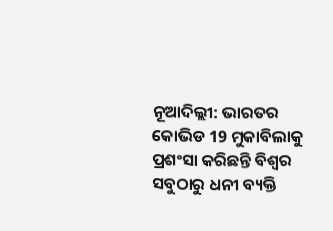ନୂଆଦିଲ୍ଲୀ: ଭାରତର କୋଭିଡ 19 ମୁକାବିଲାକୁ ପ୍ରଶଂସା କରିଛନ୍ତି ବିଶ୍ବର ସବୁଠାରୁ ଧନୀ ବ୍ୟକ୍ତି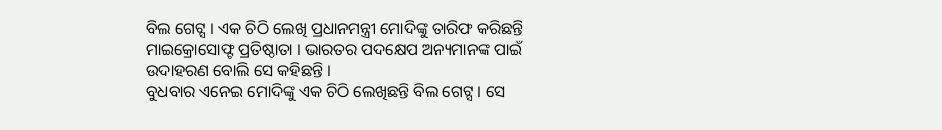ବିଲ ଗେଟ୍ସ । ଏକ ଚିଠି ଲେଖି ପ୍ରଧାନମନ୍ତ୍ରୀ ମୋଦିଙ୍କୁ ତାରିଫ କରିଛନ୍ତି ମାଇକ୍ରୋସୋଫ୍ଟ ପ୍ରତିଷ୍ଠାତା । ଭାରତର ପଦକ୍ଷେପ ଅନ୍ୟମାନଙ୍କ ପାଇଁ ଉଦାହରଣ ବୋଲି ସେ କହିଛନ୍ତି ।
ବୁଧବାର ଏନେଇ ମୋଦିଙ୍କୁ ଏକ ଚିଠି ଲେଖିଛନ୍ତି ବିଲ ଗେଟ୍ସ । ସେ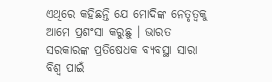ଏଥିରେ କହିଛନ୍ତି ଯେ ମୋଦିଙ୍କ ନେତୃତ୍ବକୁ ଆମେ ପ୍ରଶଂସା କରୁଛୁ । ଭାରତ ସରକାରଙ୍କ ପ୍ରତିଷେଧକ ବ୍ୟବସ୍ଥା ସାରା ବିଶ୍ବ ପାଇଁ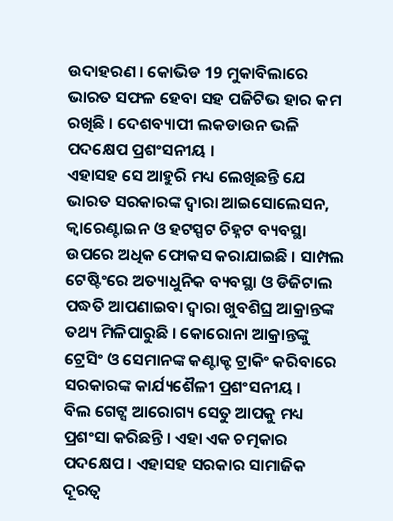ଉଦାହରଣ । କୋଭିଡ 19 ମୁକାବିଲାରେ ଭାରତ ସଫଳ ହେବା ସହ ପଜିଟିଭ ହାର କମ ରଖିଛି । ଦେଶବ୍ୟାପୀ ଲକଡାଉନ ଭଳି ପଦକ୍ଷେପ ପ୍ରଶଂସନୀୟ ।
ଏହାସହ ସେ ଆହୁରି ମଧ୍ୟ ଲେଖିଛନ୍ତି ଯେ ଭାରତ ସରକାରଙ୍କ ଦ୍ବାରା ଆଇସୋଲେସନ, କ୍ବାରେଣ୍ଟାଇନ ଓ ହଟସ୍ପଟ ଚିହ୍ନଟ ବ୍ୟବସ୍ଥା ଉପରେ ଅଧିକ ଫୋକସ କରାଯାଇଛି । ସାମ୍ପଲ ଟେଷ୍ଟିଂରେ ଅତ୍ୟାଧୁନିକ ବ୍ୟବସ୍ଥା ଓ ଡିଜିଟାଲ ପଦ୍ଧତି ଆପଣାଇବା ଦ୍ବାରା ଖୁବଶିଘ୍ର ଆକ୍ରାନ୍ତଙ୍କ ତଥ୍ୟ ମିଳିପାରୁଛି । କୋରୋନା ଆକ୍ରାନ୍ତଙ୍କୁ ଟ୍ରେସିଂ ଓ ସେମାନଙ୍କ କଣ୍ଟାକ୍ଟ ଟ୍ରାକିଂ କରିବାରେ ସରକାରଙ୍କ କାର୍ଯ୍ୟଶୈଳୀ ପ୍ରଶଂସନୀୟ ।
ବିଲ ଗେଟ୍ସ ଆରୋଗ୍ୟ ସେତୁ ଆପକୁ ମଧ୍ୟ ପ୍ରଶଂସା କରିଛନ୍ତି । ଏହା ଏକ ଚତ୍ମକାର ପଦକ୍ଷେପ । ଏହାସହ ସରକାର ସାମାଜିକ ଦୂରତ୍ବ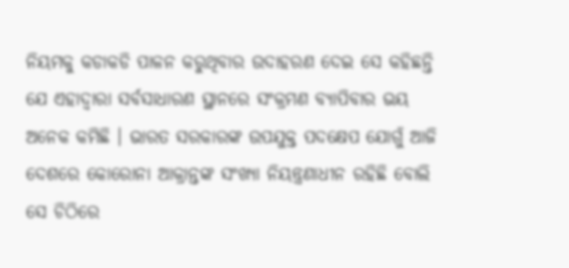ନିୟମକୁ କଡାକଡି ପାଳନ କରୁଥିବାର ଉଦାହରଣ ଦେଇ ସେ କହିଛନ୍ତି ଯେ ଏହାଦ୍ବାରା ସର୍ବସାଧାରଣ ସ୍ଥାନରେ ସଂକ୍ରମଣ ବ୍ୟାପିବାର ଭୟ ଅନେକ କମିଛି । ଭାରତ ସରକାରଙ୍କ ଉପଯୁକ୍ତ ପଦକ୍ଷେପ ଯୋଗୁଁ ଆଜି ଦେଶରେ କୋରୋନା ଆକ୍ରାନ୍ତଙ୍କ ସଂଖ୍ୟା ନିୟନ୍ତ୍ରଣାଧୀନ ରହିଛି ବୋଲି ସେ ଚିଠିରେ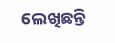ଲେଖିଛନ୍ତି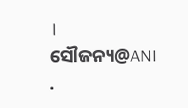।
ସୌଜନ୍ୟ@ANI
.